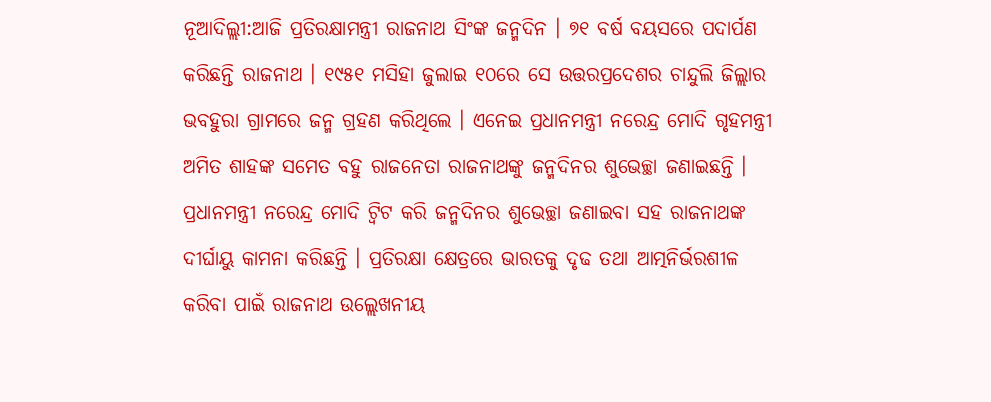ନୂଆଦିଲ୍ଲୀ:ଆଜି ପ୍ରତିରକ୍ଷାମନ୍ତ୍ରୀ ରାଜନାଥ ସିଂଙ୍କ ଜନ୍ମଦିନ । ୭୧ ବର୍ଷ ବୟସରେ ପଦାର୍ପଣ କରିଛନ୍ତି ରାଜନାଥ । ୧୯୫୧ ମସିହା ଜୁଲାଇ ୧୦ରେ ସେ ଉତ୍ତରପ୍ରଦେଶର ଚାନ୍ଦୁଲି ଜିଲ୍ଲାର ଭବହୁରା ଗ୍ରାମରେ ଜନ୍ମ ଗ୍ରହଣ କରିଥିଲେ । ଏନେଇ ପ୍ରଧାନମନ୍ତ୍ରୀ ନରେନ୍ଦ୍ର ମୋଦି ଗୃହମନ୍ତ୍ରୀ ଅମିତ ଶାହଙ୍କ ସମେତ ବହୁ ରାଜନେତା ରାଜନାଥଙ୍କୁ ଜନ୍ମଦିନର ଶୁଭେଚ୍ଛା ଜଣାଇଛନ୍ତି ।
ପ୍ରଧାନମନ୍ତ୍ରୀ ନରେନ୍ଦ୍ର ମୋଦି ଟ୍ବିଟ କରି ଜନ୍ମଦିନର ଶୁଭେଚ୍ଛା ଜଣାଇବା ସହ ରାଜନାଥଙ୍କ ଦୀର୍ଘାୟୁ କାମନା କରିଛନ୍ତି । ପ୍ରତିରକ୍ଷା କ୍ଷେତ୍ରରେ ଭାରତକୁ ଦୃଢ ତଥା ଆତ୍ମନିର୍ଭରଶୀଳ କରିବା ପାଇଁ ରାଜନାଥ ଉଲ୍ଲେଖନୀୟ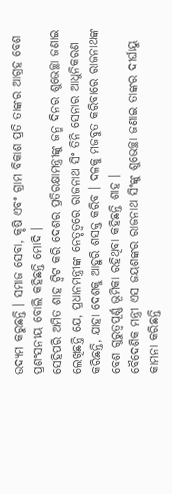ଉଦ୍ୟମ କରୁଛନ୍ତି । ସମାଜ ସେବା, କୃଷି ଏବଂ ଗ୍ରାମ ବିକାଶ ପ୍ରତି ତାଙ୍କର ଆଗ୍ରହ ବେଶ ପ୍ରଶଂସନୀୟ ବୋଲି କହିଛନ୍ତି ମୋଦି ।
ସେହିପରି ଅମିତ ଶାହ ଟ୍ବିଟ କରି ଦେଶର ପ୍ରତିରକ୍ଷାମନ୍ତ୍ରୀଙ୍କୁ ଜନ୍ମ ଦିନର ଶୁଭେଚ୍ଛା ଜଣାଇ ଲେଖିଛନ୍ତି ଯେ, ପ୍ରଧାନମନ୍ତ୍ରୀଙ୍କ ନେତୃତ୍ବରେ ରାଜନାଥ ସିଂ ତିନି ସେନାର ଆଧୁନିକରଣ କରିଛନ୍ତି, ଯାହା ଦେଶକୁ ଆହୁରି ଶସକ୍ତ କରିବ । ଦଳକୁ ମଜବୁତ କରିବାରେ ରାଜନାଥଙ୍କ ବେଶ ଗୁରୁତ୍ବପୂର୍ଣ୍ଣ ଭୂମିକା ରହିଥିବା କହିଛନ୍ତି ଶାହ ।
ବୈଦେଶିକ ମନ୍ତ୍ରୀ ଏସ ଜୟଶଙ୍କର ରାଜନାଥ ସିଂଙ୍କୁ ଶୁଭେଚ୍ଛା ଜଣାଇ ତାଙ୍କର ଦୀର୍ଘାୟୁ କାମନା କରିଛନ୍ତି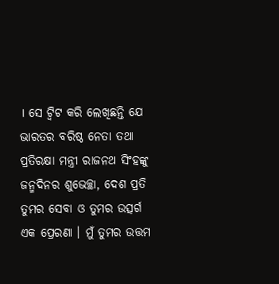। ସେ ଟ୍ବିଟ କରି ଲେଖିଛନ୍ତି ଯେ ଭାରତର ବରିଷ୍ଠ ନେତା ତଥା ପ୍ରତିରକ୍ଷା ମନ୍ତ୍ରୀ ରାଜନଥ ସିଂହଙ୍କୁ ଜନ୍ମଦିନର ଶୁଭେଚ୍ଛା, ଦେଶ ପ୍ରତି ତୁମର ସେବା ଓ ତୁମର ଉତ୍ସର୍ଗ ଏକ ପ୍ରେରଣା । ମୁଁ ତୁମର ଉତ୍ତମ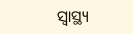ସ୍ୱାସ୍ଥ୍ୟ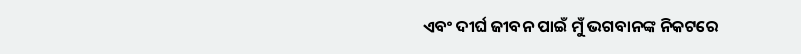ଏବଂ ଦୀର୍ଘ ଜୀବନ ପାଇଁ ମୁଁ ଭଗବାନଙ୍କ ନିକଟରେ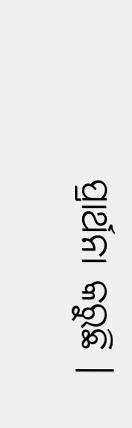ପ୍ରାର୍ଥନା କରୁଛି ।